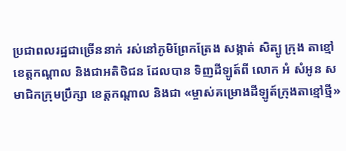ប្រជាពលរដ្ឋជាច្រើននាក់ រស់នៅភូមិព្រែកត្រែង សង្កាត់ សិត្បូ ក្រុង តាខ្មៅ ខេត្តកណ្តាល និងជាអតិថិជន ដែលបាន ទិញដីឡូត៍ពី លោក អំ សំអូន សមាជិកក្រុមប្រឹក្សា ខេត្តកណ្តាល និងជា «ម្ចាស់គម្រោងដីឡូត៍ក្រុងតាខ្មៅថ្មី»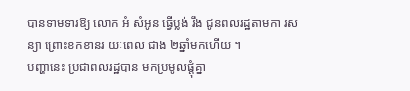បានទាមទារឱ្យ លោក អំ សំអូន ធ្វើប្លង់ រឹង ជូនពលរដ្ឋតាមកា រសន្យា ព្រោះខកខានរ យៈពេល ជាង ២ឆ្នាំមកហើយ ។
បញ្ហានេះ ប្រជាពលរដ្ឋបាន មកប្រមូលផ្តុំគ្នា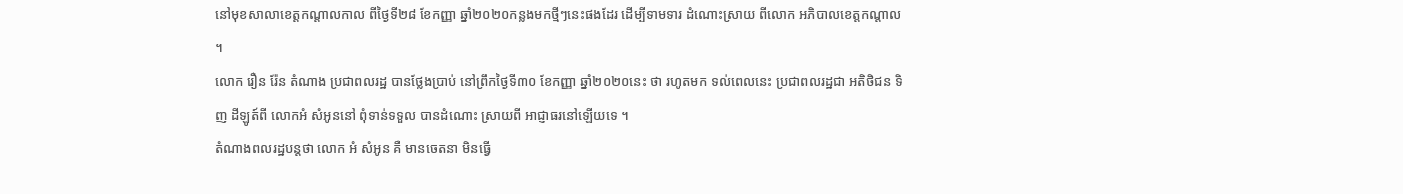នៅមុខសាលាខេត្តកណ្តាលកាល ពីថ្ងៃទី២៨ ខែកញ្ញា ឆ្នាំ២០២០កន្លងមកថ្មីៗនេះផងដែរ ដើម្បីទាមទារ ដំណោះស្រាយ ពីលោក អភិបាលខេត្តកណ្តាល ។
លោក រឿន រ៉ែន តំណាង ប្រជាពលរដ្ឋ បានថ្លែងប្រាប់ នៅព្រឹកថ្ងៃទី៣០ ខែកញ្ញា ឆ្នាំ២០២០នេះ ថា រហូតមក ទល់ពេលនេះ ប្រជាពលរដ្ឋជា អតិថិជន ទិញ ដីឡូត៍ពី លោកអំ សំអូននៅ ពុំទាន់ទទួល បានដំណោះ ស្រាយពី អាជ្ញាធរនៅឡើយទេ ។
តំណាងពលរដ្ឋបន្តថា លោក អំ សំអូន គឺ មានចេតនា មិនធ្វើ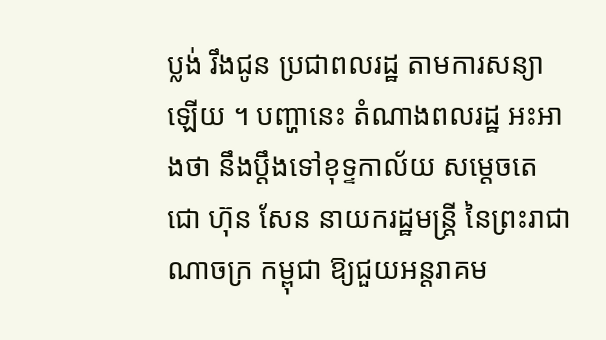ប្លង់ រឹងជូន ប្រជាពលរដ្ឋ តាមការសន្យា ឡើយ ។ បញ្ហានេះ តំណាងពលរដ្ឋ អះអាងថា នឹងប្តឹងទៅខុទ្ទកាល័យ សម្តេចតេ ជោ ហ៊ុន សែន នាយករដ្ឋមន្ត្រី នៃព្រះរាជាណាចក្រ កម្ពុជា ឱ្យជួយអន្តរាគម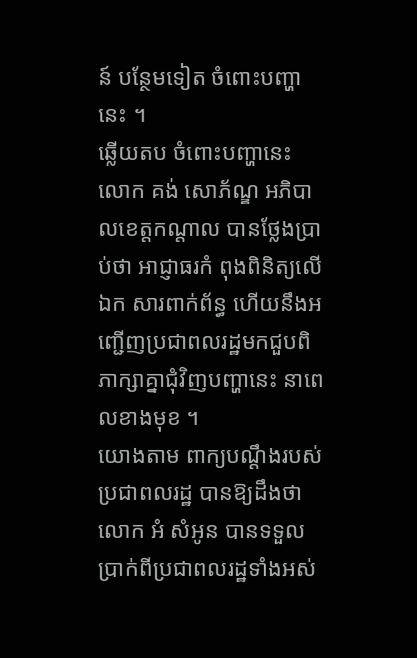ន៍ បន្ថែមទៀត ចំពោះបញ្ហានេះ ។
ឆ្លើយតប ចំពោះបញ្ហានេះ លោក គង់ សោភ័ណ្ឌ អភិបាលខេត្តកណ្តាល បានថ្លែងប្រាប់ថា អាជ្ញាធរកំ ពុងពិនិត្យលើឯក សារពាក់ព័ន្ធ ហើយនឹងអ ញ្ជើញប្រជាពលរដ្ឋមកជួបពិភាក្សាគ្នាជុំវិញបញ្ហានេះ នាពេលខាងមុខ ។
យោងតាម ពាក្យបណ្តឹងរបស់ប្រជាពលរដ្ឋ បានឱ្យដឹងថា លោក អំ សំអូន បានទទួល ប្រាក់ពីប្រជាពលរដ្ឋទាំងអស់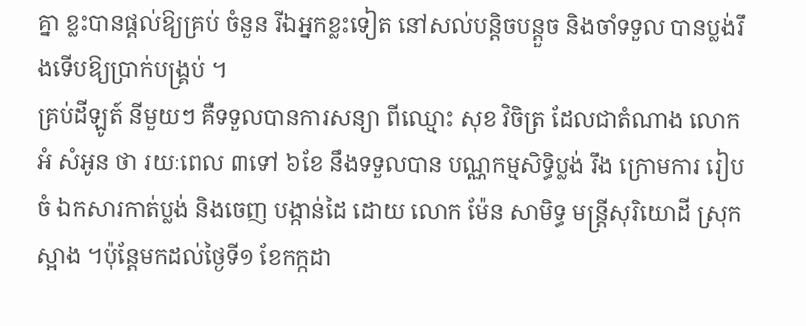គ្នា ខ្លះបានផ្តល់ឱ្យគ្រប់ ចំនួន រីឯអ្នកខ្លះទៀត នៅសល់បន្តិចបន្តួច និងចាំទទួល បានប្លង់រឹងទើបឱ្យប្រាក់បង្គ្រប់ ។
គ្រប់ដីឡូត៍ នីមួយៗ គឺទទួលបានការសន្យា ពីឈ្មោះ សុខ វិចិត្រ ដែលជាតំណាង លោក អំ សំអូន ថា រយៈពេល ៣ទៅ ៦ខែ នឹងទទួលបាន បណ្ណកម្មសិទ្ធិប្លង់ រឹង ក្រោមការ រៀបចំ ឯកសារកាត់ប្លង់ និងចេញ បង្កាន់ដៃ ដោយ លោក ម៉ែន សាមិទ្ធ មន្ត្រីសុរិយោដី ស្រុកស្អាង ។ប៉ុន្តែមកដល់ថ្ងៃទី១ ខែកក្កដា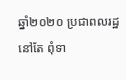ឆ្នាំ២០២០ ប្រជាពលរដ្ឋនៅតែ ពុំទា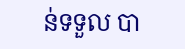ន់ទទួល បា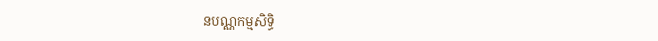នបណ្ណកម្មសិទ្ធិ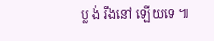ប្ល ង់ រឹងនៅ ឡើយទេ ៕